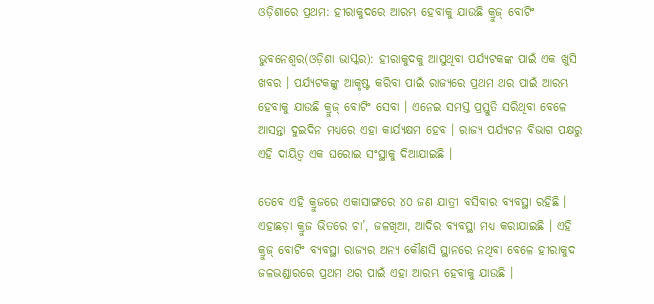ଓଡ଼ିଶାରେ ପ୍ରଥମ: ହୀରାକୁଦରେ ଆରମ୍ଭ ହେବାକୁ ଯାଉଛି କ୍ରୁଜ୍ ବୋଟିଂ

ଭୁବନେଶ୍ୱର(ଓଡ଼ିଶା ଭାସ୍କର): ହୀରାକୁଦକୁ ଆସୁଥିବା ପର୍ଯ୍ୟଟକଙ୍କ ପାଇଁ ଏକ ଖୁସି ଖବର । ପର୍ଯ୍ୟଟକଙ୍କୁ ଆକୃଷ୍ଟ କରିବା ପାଇଁ ରାଜ୍ୟରେ ପ୍ରଥମ ଥର ପାଇଁ ଆରମ୍ଭ ହେବାକୁ ଯାଉଛି କ୍ରୁଜ୍ ବୋଟିଂ ସେବା । ଏନେଇ ସମସ୍ତ ପ୍ରସ୍ତୁତି ସରିଥିବା ବେଳେ ଆସନ୍ତା ଦୁଇଦିନ ମଧ୍ୟରେ ଏହା କାର୍ଯ୍ୟକ୍ଷମ ହେବ । ରାଜ୍ୟ ପର୍ଯ୍ୟଟନ ବିଭାଗ ପକ୍ଷରୁ ଏହି ଦାୟିତ୍ୱ ଏକ ଘରୋଇ ସଂସ୍ଥାକୁ ଦିଆଯାଇଛି ।

ତେବେ ଏହି କ୍ରୁଜରେ ଏକାସାଙ୍ଗରେ ୪୦ ଜଣ ଯାତ୍ରୀ ବସିବାର ବ୍ୟବସ୍ଥା ରହିଛି । ଏହାଛଡ଼ା କ୍ରୁଜ ଭିତରେ ଚା’, ଜଳଖିଆ, ଆଦିର ବ୍ୟବସ୍ଥା ମଧ୍ୟ କରାଯାଇଛି । ଏହି କ୍ରୁଜ୍ ବୋଟିଂ ବ୍ୟବସ୍ଥା ରାଜ୍ୟର ଅନ୍ୟ କୌଣସି ସ୍ଥାନରେ ନଥିବା ବେଳେ ହୀରାକୁଦ ଜଳଭଣ୍ଡାରରେ ପ୍ରଥମ ଥର ପାଇଁ ଏହା ଆରମ୍ଭ ହେବାକୁ ଯାଉଛି ।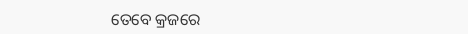ତେବେ କ୍ରଜରେ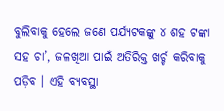ବୁଲିବାକୁ ହେଲେ ଜଣେ ପର୍ଯ୍ୟଟକଙ୍କୁ ୪ ଶହ ଟଙ୍କା ସହ ଚା’, ଜଳଖିଆ ପାଇଁ ଅତିରିକ୍ତ ଖର୍ଚ୍ଚ କରିବାକୁ ପଡ଼ିବ । ଏହି ବ୍ୟବସ୍ଥା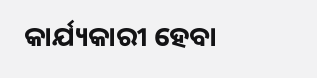କାର୍ଯ୍ୟକାରୀ ହେବା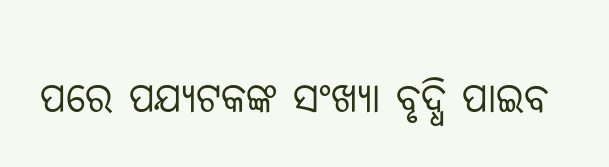ପରେ ପଯ୍ୟଟକଙ୍କ ସଂଖ୍ୟା ବୃଦ୍ଧି ପାଇବ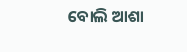ବୋଲି ଆଶା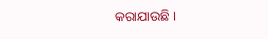କରାଯାଉଛି ।